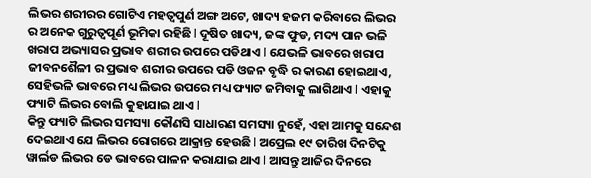ଲିଭର ଶରୀରର ଗୋଟିଏ ମହତ୍ଵପୁର୍ଣ ଅଙ୍ଗ ଅଟେ, ଖାଦ୍ୟ ହଜମ କରିବାରେ ଲିଭର ର ଅନେକ ଗୁରୁତ୍ୱପୂର୍ଣ ଭୂମିକା ରହିଛି l ଦୂଷିତ ଖାଦ୍ୟ, ଜଙ୍କ ଫୁଡ, ମଦ୍ୟ ପାନ ଭଳି ଖରାପ ଅଭ୍ୟାସର ପ୍ରଭାବ ଶରୀର ଉପରେ ପଡିଥାଏ l ଯେଭଳି ଭାବରେ ଖରାପ ଜୀବନଶୈଳୀ ର ପ୍ରଭାବ ଶରୀର ଉପରେ ପଡି ଓଜନ ବୃଦ୍ଧି ର କାରଣ ହୋଇଥାଏ, ସେହିଭଳି ଭାବରେ ମଧ୍ୟ ଲିଭର ଉପରେ ମଧ୍ୟ ଫ୍ୟାଟ ଜମିବାକୁ ଲାଗିଥାଏ l ଏହାକୁ ଫ୍ୟାଟି ଲିଭର ବୋଲି କୁହାଯାଇ ଥାଏ l
କିନ୍ତୁ ଫ୍ୟାଟି ଲିଭର ସମସ୍ୟା କୌଣସି ସାଧାରଣ ସମସ୍ୟା ନୁହେଁ, ଏହା ଆମକୁ ସନ୍ଦେଶ ଦେଇଥାଏ ଯେ ଲିଭର ରୋଗରେ ଆକ୍ରାନ୍ତ ହେଉଛି l ଅପ୍ରେଲ ୧୯ ତାରିଖ ଦିନଟିକୁ ୱାର୍ଲଡ ଲିଭର ଡେ ଭାବରେ ପାଳନ କରାଯାଇ ଥାଏ l ଆସନ୍ତୁ ଆଜିର ଦିନରେ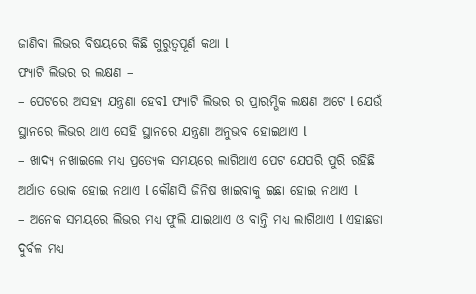ଜାଣିବା ଲିଭର ବିଷୟରେ କିଛି ଗୁରୁତ୍ୱପୂର୍ଣ କଥା l
ଫ୍ୟାଟି ଲିଭର ର ଲକ୍ଷଣ –
– ପେଟରେ ଅସହ୍ୟ ଯନ୍ତ୍ରଣା ହେବl ଫ୍ୟାଟି ଲିଭର ର ପ୍ରାରମ୍ଭିକ ଲକ୍ଷଣ ଅଟେ l ଯେଉଁ ସ୍ଥାନରେ ଲିଭର ଥାଏ ସେହି ସ୍ଥାନରେ ଯନ୍ତ୍ରଣା ଅନୁଭବ ହୋଇଥାଏ l
– ଖାଦ୍ୟ ନଖାଇଲେ ମଧ୍ୟ ପ୍ରତ୍ୟେକ ସମୟରେ ଲାଗିଥାଏ ପେଟ ଯେପରି ପୁରି ରହିଛି ଅର୍ଥାତ ଭୋକ ହୋଇ ନଥାଏ l କୌଣସି ଜିନିଷ ଖାଇବାକୁ ଇଛା ହୋଇ ନଥାଏ l
– ଅନେକ ସମୟରେ ଲିଭର ମଧ୍ୟ ଫୁଲି ଯାଇଥାଏ ଓ ବାନ୍ତି ମଧ୍ୟ ଲାଗିଥାଏ l ଏହାଛଡା ଦୁର୍ବଳ ମଧ୍ୟ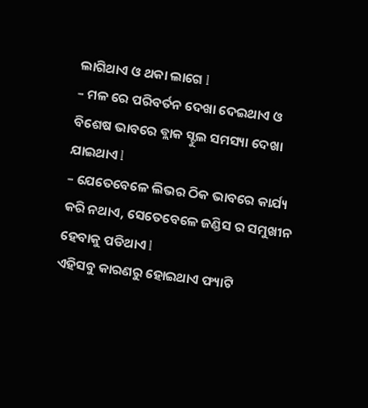ଲାଗିଥାଏ ଓ ଥକା ଲାଗେ l
– ମଳ ରେ ପରିବର୍ତନ ଦେଖା ଦେଇଥାଏ ଓ ବିଶେଷ ଭାବରେ ବ୍ଲାକ ସ୍ଟୁଲ ସମସ୍ୟା ଦେଖା ଯାଇଥାଏ l
– ଯେତେବେଳେ ଲିଭର ଠିକ ଭାବରେ କାର୍ଯ୍ୟ କରି ନଥାଏ, ସେତେବେଳେ ଜଣ୍ଡିସ ର ସମୁଖୀନ ହେବାକୁ ପଡିଥାଏ l
ଏହିସବୁ କାରଣରୁ ହୋଇଥାଏ ଫ୍ୟାଟି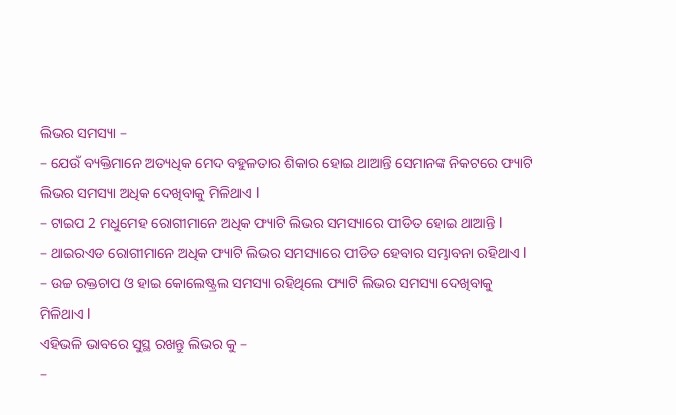ଲିଭର ସମସ୍ୟା –
– ଯେଉଁ ବ୍ୟକ୍ତିମାନେ ଅତ୍ୟଧିକ ମେଦ ବହୁଳତାର ଶିକାର ହୋଇ ଥାଆନ୍ତି ସେମାନଙ୍କ ନିକଟରେ ଫ୍ୟାଟି ଲିଭର ସମସ୍ୟା ଅଧିକ ଦେଖିବାକୁ ମିଳିଥାଏ l
– ଟାଇପ 2 ମଧୁମେହ ରୋଗୀମାନେ ଅଧିକ ଫ୍ୟାଟି ଲିଭର ସମସ୍ୟାରେ ପୀଡିତ ହୋଇ ଥାଆନ୍ତି l
– ଥାଇରଏଡ ରୋଗୀମାନେ ଅଧିକ ଫ୍ୟାଟି ଲିଭର ସମସ୍ୟାରେ ପୀଡିତ ହେବାର ସମ୍ଭାବନା ରହିଥାଏ l
– ଉଚ୍ଚ ରକ୍ତଚାପ ଓ ହାଇ କୋଲେଷ୍ଟ୍ରଲ ସମସ୍ୟା ରହିଥିଲେ ଫ୍ୟାଟି ଲିଭର ସମସ୍ୟା ଦେଖିବାକୁ ମିଳିଥାଏ l
ଏହିଭଳି ଭାବରେ ସୁସ୍ଥ ରଖନ୍ତୁ ଲିଭର କୁ –
–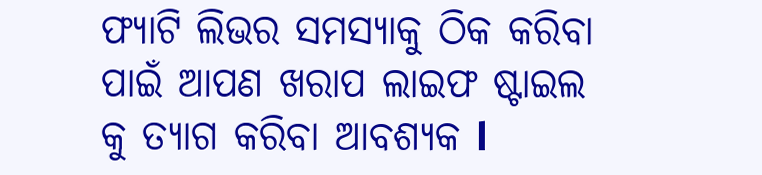ଫ୍ୟାଟି ଲିଭର ସମସ୍ୟାକୁ ଠିକ କରିବା ପାଇଁ ଆପଣ ଖରାପ ଲାଇଫ ଷ୍ଟାଇଲ କୁ ତ୍ୟାଗ କରିବା ଆବଶ୍ୟକ l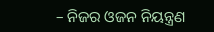– ନିଜର ଓଜନ ନିୟନ୍ତ୍ରଣ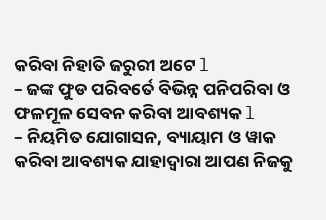କରିବା ନିହାତି ଜରୁରୀ ଅଟେ l
– ଜଙ୍କ ଫୁଡ ପରିବର୍ତେ ବିଭିନ୍ନ ପନିପରିବା ଓ ଫଳମୂଳ ସେବନ କରିବା ଆବଶ୍ୟକ l
– ନିୟମିତ ଯୋଗାସନ, ବ୍ୟାୟାମ ଓ ୱାକ କରିବା ଆବଶ୍ୟକ ଯାହାଦ୍ୱାରା ଆପଣ ନିଜକୁ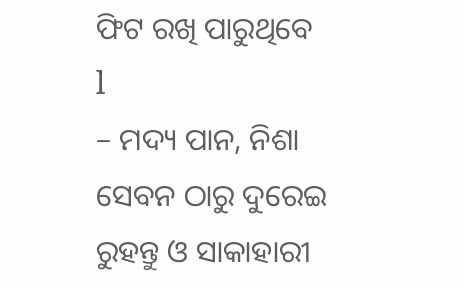ଫିଟ ରଖି ପାରୁଥିବେ l
– ମଦ୍ୟ ପାନ, ନିଶା ସେବନ ଠାରୁ ଦୁରେଇ ରୁହନ୍ତୁ ଓ ସାକାହାରୀ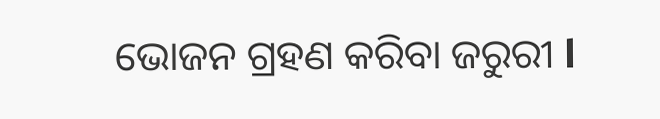ଭୋଜନ ଗ୍ରହଣ କରିବା ଜରୁରୀ l